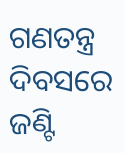ଗଣତନ୍ତ୍ର ଦିବସରେ ଜଣ୍ଟି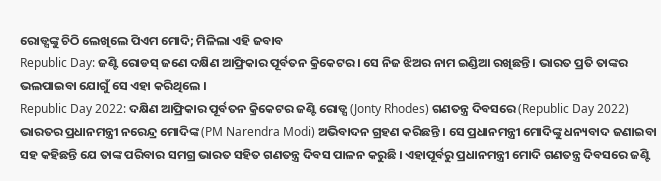ରୋଡ୍ସଙ୍କୁ ଚିଠି ଲେଖିଲେ ପିଏମ ମୋଦି; ମିଳିଲା ଏହି ଜବାବ
Republic Day: ଜଣ୍ଟି ରୋଡସ୍ ଜଣେ ଦକ୍ଷିଣ ଆଫ୍ରିକାର ପୂର୍ବତନ କ୍ରିକେଟର । ସେ ନିଜ ଝିଅର ନାମ ଇଣ୍ଡିଆ ରଖିଛନ୍ତି । ଭାରତ ପ୍ରତି ତାଙ୍କର ଭଲପାଇବା ଯୋଗୁଁ ସେ ଏହା କରିଥିଲେ ।
Republic Day 2022: ଦକ୍ଷିଣ ଆଫ୍ରିକାର ପୂର୍ବତନ କ୍ରିକେଟର ଜଣ୍ଟି ରୋଡ୍ସ (Jonty Rhodes) ଗଣତନ୍ତ୍ର ଦିବସରେ (Republic Day 2022) ଭାରତର ପ୍ରଧାନମନ୍ତ୍ରୀ ନରେନ୍ଦ୍ର ମୋଦିଙ୍କ (PM Narendra Modi) ଅଭିବାଦନ ଗ୍ରହଣ କରିଛନ୍ତି । ସେ ପ୍ରଧାନମନ୍ତ୍ରୀ ମୋଦିଙ୍କୁ ଧନ୍ୟବାଦ ଜଣାଇବା ସହ କହିଛନ୍ତି ଯେ ତାଙ୍କ ପରିବାର ସମଗ୍ର ଭାରତ ସହିତ ଗଣତନ୍ତ୍ର ଦିବସ ପାଳନ କରୁଛି । ଏହାପୂର୍ବରୁ ପ୍ରଧାନମନ୍ତ୍ରୀ ମୋଦି ଗଣତନ୍ତ୍ର ଦିବସରେ ଜଣ୍ଟି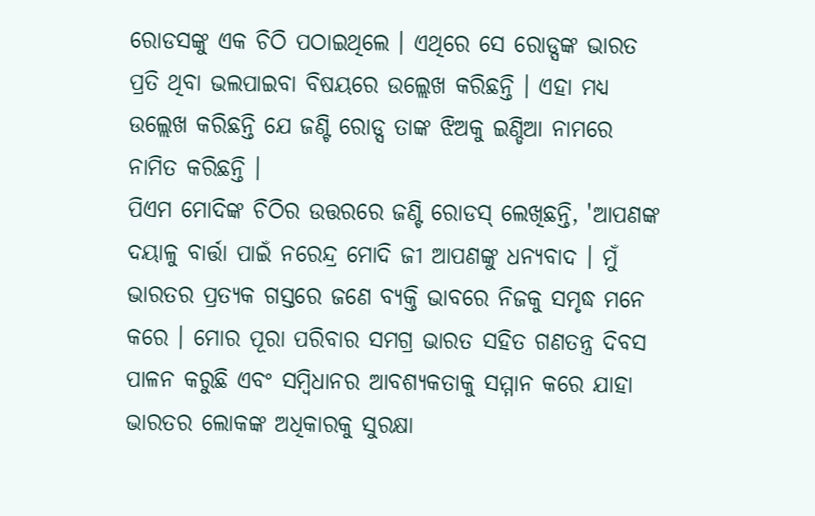ରୋଡସଙ୍କୁ ଏକ ଚିଠି ପଠାଇଥିଲେ । ଏଥିରେ ସେ ରୋଡ୍ସଙ୍କ ଭାରତ ପ୍ରତି ଥିବା ଭଲପାଇବା ବିଷୟରେ ଉଲ୍ଲେଖ କରିଛନ୍ତି । ଏହା ମଧ୍ୟ ଉଲ୍ଲେଖ କରିଛନ୍ତି ଯେ ଜଣ୍ଟି ରୋଡ୍ସ ତାଙ୍କ ଝିଅକୁ ଇଣ୍ଡିଆ ନାମରେ ନାମିତ କରିଛନ୍ତି ।
ପିଏମ ମୋଦିଙ୍କ ଚିଠିର ଉତ୍ତରରେ ଜଣ୍ଟି ରୋଡସ୍ ଲେଖିଛନ୍ତି, 'ଆପଣଙ୍କ ଦୟାଳୁ ବାର୍ତ୍ତା ପାଇଁ ନରେନ୍ଦ୍ର ମୋଦି ଜୀ ଆପଣଙ୍କୁ ଧନ୍ୟବାଦ । ମୁଁ ଭାରତର ପ୍ରତ୍ୟକ ଗସ୍ତରେ ଜଣେ ବ୍ୟକ୍ତି ଭାବରେ ନିଜକୁ ସମୃଦ୍ଧ ମନେ କରେ । ମୋର ପୂରା ପରିବାର ସମଗ୍ର ଭାରତ ସହିତ ଗଣତନ୍ତ୍ର ଦିବସ ପାଳନ କରୁଛି ଏବଂ ସମ୍ବିଧାନର ଆବଶ୍ୟକତାକୁ ସମ୍ମାନ କରେ ଯାହା ଭାରତର ଲୋକଙ୍କ ଅଧିକାରକୁ ସୁରକ୍ଷା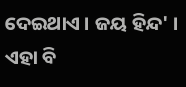ଦେଇଥାଏ । ଜୟ ହିନ୍ଦ' ।
ଏହା ବି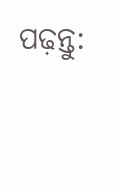ପଢ଼ନ୍ତୁ: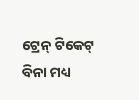ଟ୍ରେନ୍ ଟିକେଟ୍ ବିନା ମଧ୍ୟ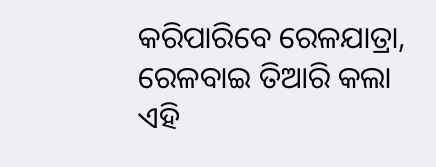କରିପାରିବେ ରେଳଯାତ୍ରା, ରେଳବାଇ ତିଆରି କଲା ଏହି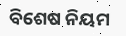ବିଶେଷ ନିୟମ